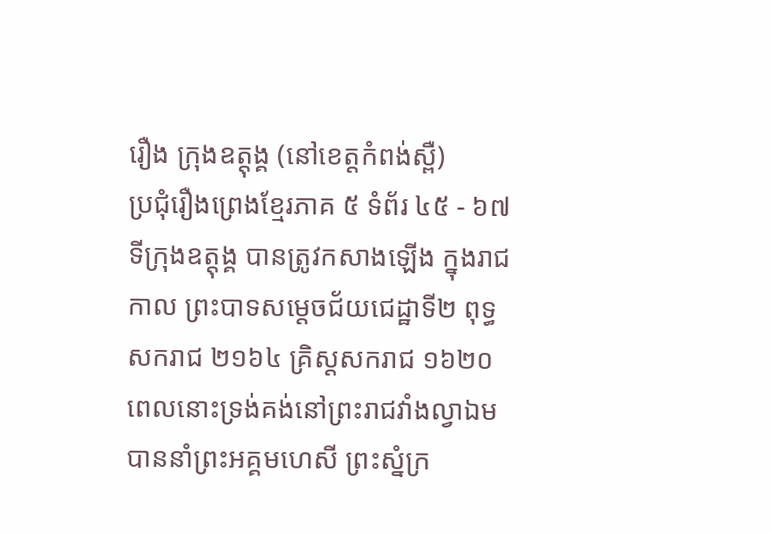រឿង ក្រុងឧត្តុង្គ (នៅខេត្តកំពង់ស្ពឺ)
ប្រជុំរឿងព្រេងខ្មែរភាគ ៥ ទំព័រ ៤៥ - ៦៧
ទីក្រុងឧត្តុង្គ បានត្រូវកសាងឡើង ក្នុងរាជកាល ព្រះបាទសម្ដេចជ័យជេដ្ឋាទី២ ពុទ្ធសករាជ ២១៦៤ គ្រិស្តសករាជ ១៦២០ ពេលនោះទ្រង់គង់នៅព្រះរាជវាំងល្វាឯម បាននាំព្រះអគ្គមហេសី ព្រះស្នំក្រ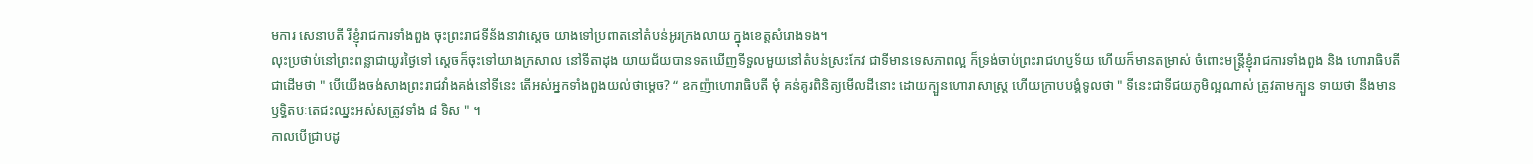មការ សេនាបតី រីខ្ញុំរាជការទាំងពួង ចុះព្រះរាជទីន័ងនាវាស្ដេច យាងទៅប្រពាតនៅតំបន់អូរក្រងលាយ ក្នុងខេត្តសំរោងទង។
លុះប្រថាប់នៅព្រះពន្លាជាយូរថ្ងៃទៅ ស្ដេចក៏ចុះទៅយាងក្រសាល នៅទីតាដុង យាយជ័យបានទតឃើញទីទួលមួយនៅតំបន់ស្រះកែវ ជាទីមានទេសភាពល្អ ក៏ទ្រង់ចាប់ព្រះរាជហប្ញទ័យ ហើយក៏មានតម្រាស់ ចំពោះមន្ត្រីខ្ញុំរាជការទាំងពួង និង ហោរាធិបតីជាដើមថា " បើយើងចង់សាងព្រះរាជវាំងគង់នៅទីនេះ តើអស់អ្នកទាំងពួងយល់ថាម្ដេច? “ ឧកញ៉ាហោរាធិបតី មុំ គន់គូរពិនិត្យមើលដីនោះ ដោយក្បួនហោរាសាស្ត្រ ហើយក្រាបបង្គំទូលថា " ទីនេះជាទីជយភូមិល្អណាស់ ត្រូវតាមក្បួន ទាយថា នឹងមាន ឫទ្ធិតបៈតេជះឈ្នះអស់សត្រូវទាំង ៨ ទិស " ។
កាលបើជ្រាបដូ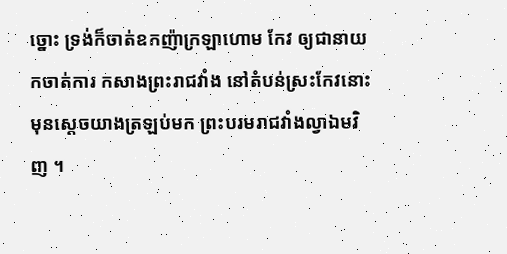ច្នោះ ទ្រង់ក៏ចាត់ឧកញ៉ាក្រឡាហោម កែវ ឲ្យជានាយកចាត់ការ កសាងព្រះរាជវាំង នៅតំបន់ស្រះកែវនោះ មុនស្ដេចយាងត្រឡប់មក ព្រះបរមរាជវាំងល្វាឯមវិញ ។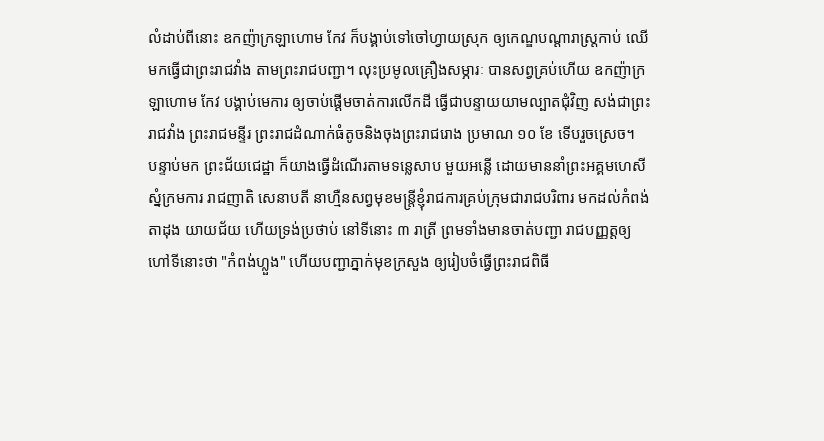លំដាប់ពីនោះ ឧកញ៉ាក្រឡាហោម កែវ ក៏បង្គាប់ទៅចៅហ្វាយស្រុក ឲ្យកេណ្ឌបណ្ដារាស្ត្រកាប់ ឈើមកធ្វើជាព្រះរាជវាំង តាមព្រះរាជបញ្ជា។ លុះប្រមូលគ្រឿងសម្ភារៈ បានសព្វគ្រប់ហើយ ឧកញ៉ាក្រឡាហោម កែវ បង្គាប់មេការ ឲ្យចាប់ផ្ដើមចាត់ការលើកដី ធ្វើជាបន្ទាយយាមល្បាតជុំវិញ សង់ជាព្រះរាជវាំង ព្រះរាជមន្ទីរ ព្រះរាជដំណាក់ធំតូចនិងចុងព្រះរាជរោង ប្រមាណ ១០ ខែ ទើបរួចស្រេច។
បន្ទាប់មក ព្រះជ័យជេដ្ឋា ក៏យាងធ្វើដំណើរតាមទន្លេសាប មួយអន្លើ ដោយមាននាំព្រះអគ្គមហេសី ស្នំក្រមការ រាជញាតិ សេនាបតី នាហ្មឺនសព្វមុខមន្ត្រីខ្ញុំរាជការគ្រប់ក្រុមជារាជបរិពារ មកដល់កំពង់តាដុង យាយជ័យ ហើយទ្រង់ប្រថាប់ នៅទីនោះ ៣ រាត្រី ព្រមទាំងមានចាត់បញ្ជា រាជបញ្ញត្តឲ្យហៅទីនោះថា "កំពង់ហ្លួង" ហើយបញ្ជាភ្នាក់មុខក្រសួង ឲ្យរៀបចំធ្វើព្រះរាជពិធី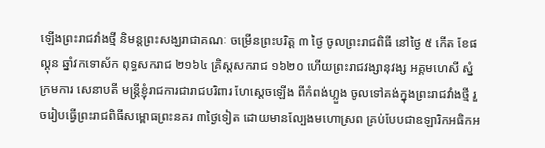ឡើងព្រះរាជវាំងថ្មី និមន្តព្រះសង្ឃរាជាគណៈ ចម្រើនព្រះបរិត្ត ៣ ថ្ងៃ ចូលព្រះរាជពិធី នៅថ្ងៃ ៥ កើត ខែផល្គុន ឆ្នាំវកទោស័ក ពុទ្ធសករាជ ២១៦៤ គ្រិស្តសករាជ ១៦២០ ហើយព្រះរាជវង្សានុវង្ស អគ្គមហេសី ស្នំក្រមការ សេនាបតី មន្ត្រីខ្ញុំរាជការជារាជបរិពារ ហែស្ដេចឡើង ពីកំពង់ហ្លួង ចូលទៅគង់ក្នុងព្រះរាជវាំងថ្មី រួចរៀបធ្វើព្រះរាជពិធីសម្ពោធព្រះនគរ ៣ថ្ងៃទៀត ដោយមានល្បែងមហោស្រព គ្រប់បែបជាឧឡារិកអធិកអ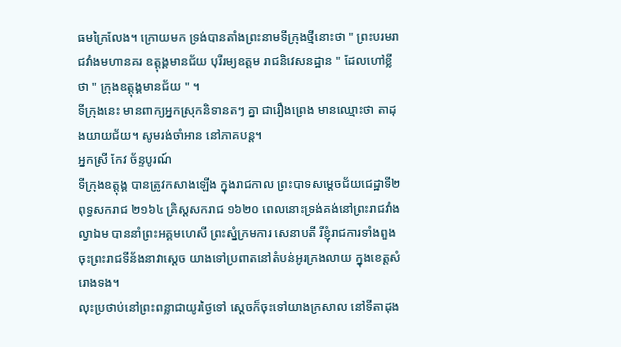ធមក្រៃលែង។ ក្រោយមក ទ្រង់បានតាំងព្រះនាមទីក្រុងថ្មីនោះថា " ព្រះបរមរាជវាំងមហានគរ ឧត្តុង្គមានជ័យ បុរីរម្យឧត្ដម រាជនិវេសនដ្ឋាន " ដែលហៅខ្លីថា " ក្រុងឧត្តុង្គមានជ័យ " ។
ទីក្រុងនេះ មានពាក្យអ្នកស្រុកនិទានតៗ គ្នា ជារឿងព្រេង មានឈ្មោះថា តាដុងយាយជ័យ។ សូមរង់ចាំអាន នៅភាគបន្ត។
អ្នកស្រី កែវ ច័ន្ទបូរណ៍
ទីក្រុងឧត្តុង្គ បានត្រូវកសាងឡើង ក្នុងរាជកាល ព្រះបាទសម្ដេចជ័យជេដ្ឋាទី២ ពុទ្ធសករាជ ២១៦៤ គ្រិស្តសករាជ ១៦២០ ពេលនោះទ្រង់គង់នៅព្រះរាជវាំងល្វាឯម បាននាំព្រះអគ្គមហេសី ព្រះស្នំក្រមការ សេនាបតី រីខ្ញុំរាជការទាំងពួង ចុះព្រះរាជទីន័ងនាវាស្ដេច យាងទៅប្រពាតនៅតំបន់អូរក្រងលាយ ក្នុងខេត្តសំរោងទង។
លុះប្រថាប់នៅព្រះពន្លាជាយូរថ្ងៃទៅ ស្ដេចក៏ចុះទៅយាងក្រសាល នៅទីតាដុង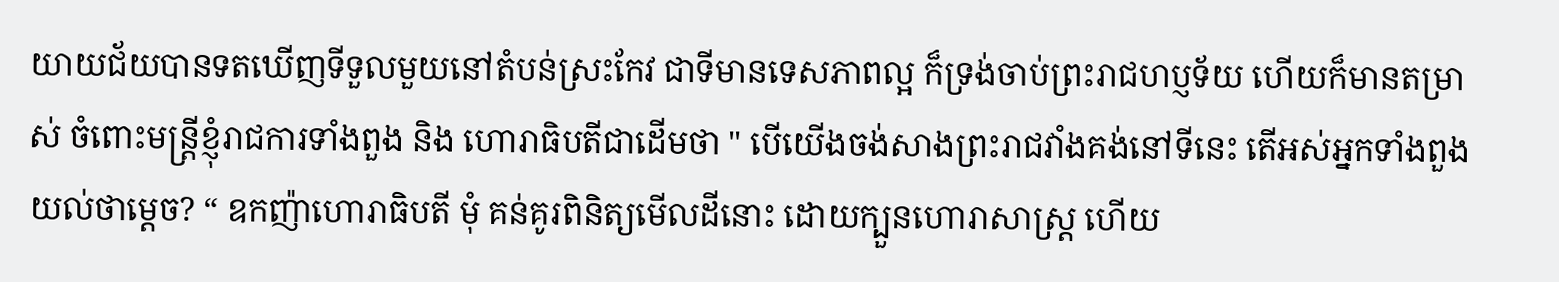យាយជ័យបានទតឃើញទីទួលមួយនៅតំបន់ស្រះកែវ ជាទីមានទេសភាពល្អ ក៏ទ្រង់ចាប់ព្រះរាជហប្ញទ័យ ហើយក៏មានតម្រាស់ ចំពោះមន្ត្រីខ្ញុំរាជការទាំងពួង និង ហោរាធិបតីជាដើមថា " បើយើងចង់សាងព្រះរាជវាំងគង់នៅទីនេះ តើអស់អ្នកទាំងពួងយល់ថាម្ដេច? “ ឧកញ៉ាហោរាធិបតី មុំ គន់គូរពិនិត្យមើលដីនោះ ដោយក្បួនហោរាសាស្ត្រ ហើយ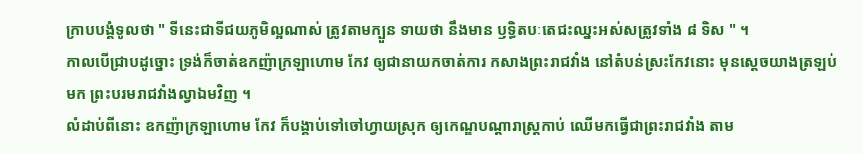ក្រាបបង្គំទូលថា " ទីនេះជាទីជយភូមិល្អណាស់ ត្រូវតាមក្បួន ទាយថា នឹងមាន ឫទ្ធិតបៈតេជះឈ្នះអស់សត្រូវទាំង ៨ ទិស " ។
កាលបើជ្រាបដូច្នោះ ទ្រង់ក៏ចាត់ឧកញ៉ាក្រឡាហោម កែវ ឲ្យជានាយកចាត់ការ កសាងព្រះរាជវាំង នៅតំបន់ស្រះកែវនោះ មុនស្ដេចយាងត្រឡប់មក ព្រះបរមរាជវាំងល្វាឯមវិញ ។
លំដាប់ពីនោះ ឧកញ៉ាក្រឡាហោម កែវ ក៏បង្គាប់ទៅចៅហ្វាយស្រុក ឲ្យកេណ្ឌបណ្ដារាស្ត្រកាប់ ឈើមកធ្វើជាព្រះរាជវាំង តាម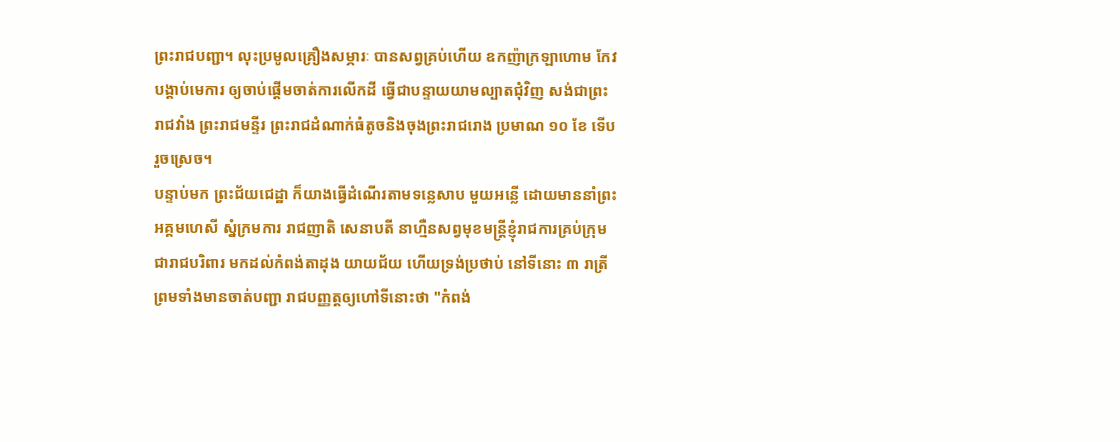ព្រះរាជបញ្ជា។ លុះប្រមូលគ្រឿងសម្ភារៈ បានសព្វគ្រប់ហើយ ឧកញ៉ាក្រឡាហោម កែវ បង្គាប់មេការ ឲ្យចាប់ផ្ដើមចាត់ការលើកដី ធ្វើជាបន្ទាយយាមល្បាតជុំវិញ សង់ជាព្រះរាជវាំង ព្រះរាជមន្ទីរ ព្រះរាជដំណាក់ធំតូចនិងចុងព្រះរាជរោង ប្រមាណ ១០ ខែ ទើបរួចស្រេច។
បន្ទាប់មក ព្រះជ័យជេដ្ឋា ក៏យាងធ្វើដំណើរតាមទន្លេសាប មួយអន្លើ ដោយមាននាំព្រះអគ្គមហេសី ស្នំក្រមការ រាជញាតិ សេនាបតី នាហ្មឺនសព្វមុខមន្ត្រីខ្ញុំរាជការគ្រប់ក្រុមជារាជបរិពារ មកដល់កំពង់តាដុង យាយជ័យ ហើយទ្រង់ប្រថាប់ នៅទីនោះ ៣ រាត្រី ព្រមទាំងមានចាត់បញ្ជា រាជបញ្ញត្តឲ្យហៅទីនោះថា "កំពង់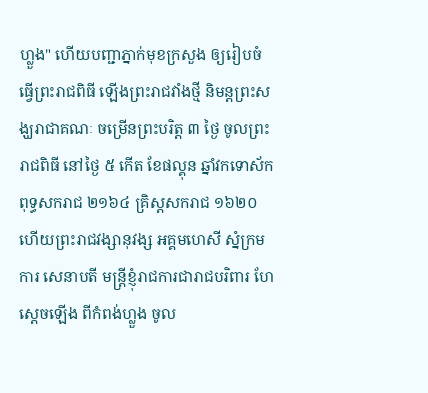ហ្លួង" ហើយបញ្ជាភ្នាក់មុខក្រសួង ឲ្យរៀបចំធ្វើព្រះរាជពិធី ឡើងព្រះរាជវាំងថ្មី និមន្តព្រះសង្ឃរាជាគណៈ ចម្រើនព្រះបរិត្ត ៣ ថ្ងៃ ចូលព្រះរាជពិធី នៅថ្ងៃ ៥ កើត ខែផល្គុន ឆ្នាំវកទោស័ក ពុទ្ធសករាជ ២១៦៤ គ្រិស្តសករាជ ១៦២០ ហើយព្រះរាជវង្សានុវង្ស អគ្គមហេសី ស្នំក្រមការ សេនាបតី មន្ត្រីខ្ញុំរាជការជារាជបរិពារ ហែស្ដេចឡើង ពីកំពង់ហ្លួង ចូល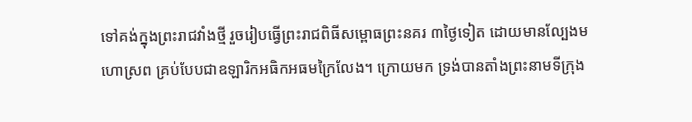ទៅគង់ក្នុងព្រះរាជវាំងថ្មី រួចរៀបធ្វើព្រះរាជពិធីសម្ពោធព្រះនគរ ៣ថ្ងៃទៀត ដោយមានល្បែងមហោស្រព គ្រប់បែបជាឧឡារិកអធិកអធមក្រៃលែង។ ក្រោយមក ទ្រង់បានតាំងព្រះនាមទីក្រុង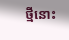ថ្មីនោះ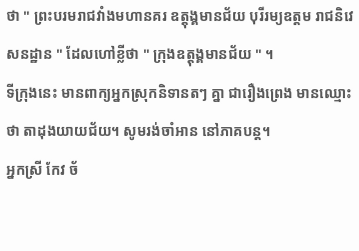ថា " ព្រះបរមរាជវាំងមហានគរ ឧត្តុង្គមានជ័យ បុរីរម្យឧត្ដម រាជនិវេសនដ្ឋាន " ដែលហៅខ្លីថា " ក្រុងឧត្តុង្គមានជ័យ " ។
ទីក្រុងនេះ មានពាក្យអ្នកស្រុកនិទានតៗ គ្នា ជារឿងព្រេង មានឈ្មោះថា តាដុងយាយជ័យ។ សូមរង់ចាំអាន នៅភាគបន្ត។
អ្នកស្រី កែវ ច័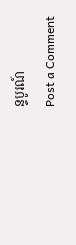ន្ទបូរណ៍
Post a Comment